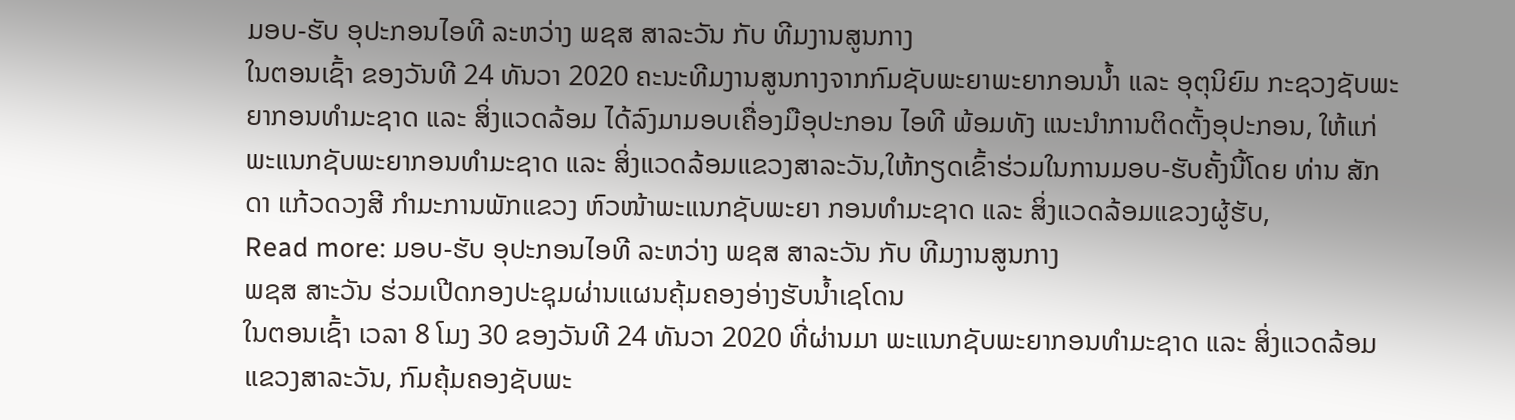ມອບ-ຮັບ ອຸປະກອນໄອທີ ລະຫວ່າງ ພຊສ ສາລະວັນ ກັບ ທີມງານສູນກາງ
ໃນຕອນເຊົ້າ ຂອງວັນທີ 24 ທັນວາ 2020 ຄະນະທີມງານສູນກາງຈາກກົມຊັບພະຍາພະຍາກອນນໍ້າ ແລະ ອຸຕຸນິຍົມ ກະຊວງຊັບພະຍາກອນທຳມະຊາດ ແລະ ສິ່ງແວດລ້ອມ ໄດ້ລົງມາມອບເຄື່ອງມືອຸປະກອນ ໄອທີ ພ້ອມທັງ ແນະນຳການຕິດຕັ້ງອຸປະກອນ, ໃຫ້ແກ່ພະແນກຊັບພະຍາກອນທຳມະຊາດ ແລະ ສິ່ງແວດລ້ອມແຂວງສາລະວັນ,ໃຫ້ກຽດເຂົ້າຮ່ວມໃນການມອບ-ຮັບຄັ້ງນີ້ໂດຍ ທ່ານ ສັກດາ ແກ້ວດວງສີ ກຳມະການພັກແຂວງ ຫົວໜ້າພະແນກຊັບພະຍາ ກອນທຳມະຊາດ ແລະ ສິ່ງແວດລ້ອມແຂວງຜູ້ຮັບ,
Read more: ມອບ-ຮັບ ອຸປະກອນໄອທີ ລະຫວ່າງ ພຊສ ສາລະວັນ ກັບ ທີມງານສູນກາງ
ພຊສ ສາະວັນ ຮ່ວມເປີດກອງປະຊຸມຜ່ານແຜນຄຸ້ມຄອງອ່າງຮັບນ້ຳເຊໂດນ
ໃນຕອນເຊົ້າ ເວລາ 8 ໂມງ 30 ຂອງວັນທີ 24 ທັນວາ 2020 ທີ່ຜ່ານມາ ພະແນກຊັບພະຍາກອນທຳມະຊາດ ແລະ ສິ່ງແວດລ້ອມ ແຂວງສາລະວັນ, ກົມຄຸ້ມຄອງຊັບພະ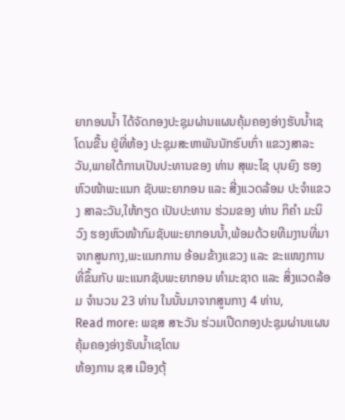ຍາກອນນໍ້າ ໄດ້ຈັດກອງປະຊຸມຜ່ານແຜນຄຸ້ມຄອງອ່າງຮັບນໍ້າເຊໂດນຂື້ນ ຢູ່ທີ່ຫ້ອງ ປະຊຸມສະຫາພັນນັກຮົບເກົ່າ ແຂວງສາລະວັນ,ພາຍໃຕ້ການເປັນປະທານຂອງ ທ່ານ ສຸພະໄຊ ບຸນຍົງ ຮອງຫົວໜ້າພະແນກ ຊັບພະຍາກອນ ແລະ ສີ່ງແວດລ້ອມ ປະຈຳແຂວງ ສາລະວັນ,ໃຫ້ກຽດ ເປັນປະທານ ຮ່ວມຂອງ ທ່ານ ກິຄຳ ມະນິວົງ ຮອງຫົວໜ້າກົມຊັບພະຍາກອນນໍ້າ,ພ້ອມດ້ວຍທີມງານທີ່ມາຈາກສູນກາງ,ພະແນກການ ອ້ອມຂ້າງແຂວງ ແລະ ຂະແໜງການທີ່ຂຶ້ນກັບ ພະແນກຊັບພະຍາກອນ ທຳມະຊາດ ແລະ ສິ່ງແວດລ້ອມ ຈຳນວນ 23 ທ່ານ ໃນນັ້ນມາຈາກສູນກາງ 4 ທ່ານ,
Read more: ພຊສ ສາະວັນ ຮ່ວມເປີດກອງປະຊຸມຜ່ານແຜນຄຸ້ມຄອງອ່າງຮັບນ້ຳເຊໂດນ
ຫ້ອງການ ຊສ ເມືອງຕຸ້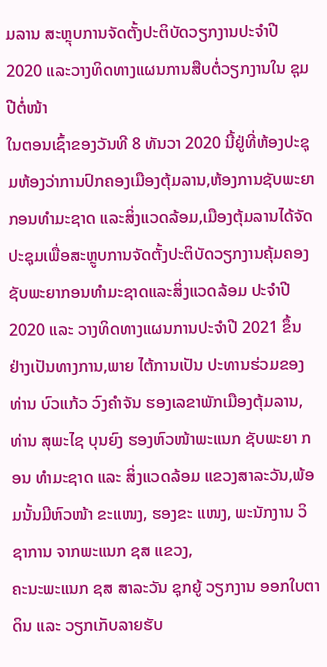ມລານ ສະຫຼຸບການຈັດຕັ້ງປະຕິບັດວຽກງານປະຈຳປີ 2020 ແລະວາງທິດທາງແຜນການສືບຕໍ່ວຽກງານໃນ ຊຸມປີຕໍ່ໜ້າ
ໃນຕອນເຊົ້າຂອງວັນທີ 8 ທັນວາ 2020 ນີ້ຢູ່ທີ່ຫ້ອງປະຊຸມຫ້ອງວ່າການປົກຄອງເມືອງຕຸ້ມລານ,ຫ້ອງການຊັບພະຍາກອນທຳມະຊາດ ແລະສິ່ງແວດລ້ອມ,ເມືອງຕຸ້ມລານໄດ້ຈັດປະຊຸມເພື່ອສະຫຼູບການຈັດຕັ້ງປະຕິບັດວຽກງານຄຸ້ມຄອງຊັບພະຍາກອນທຳມະຊາດແລະສິ່ງແວດລ້ອມ ປະຈຳປີ 2020 ແລະ ວາງທິດທາງແຜນການປະຈຳປີ 2021 ຂຶ້ນ ຢ່າງເປັນທາງການ,ພາຍ ໄຕ້ການເປັນ ປະທານຮ່ວມຂອງ ທ່ານ ບົວແກ້ວ ວົງຄຳຈັນ ຮອງເລຂາພັກເມືອງຕຸ້ມລານ, ທ່ານ ສຸພະໄຊ ບຸນຍົງ ຮອງຫົວໜ້າພະແນກ ຊັບພະຍາ ກອນ ທຳມະຊາດ ແລະ ສິ່ງແວດລ້ອມ ແຂວງສາລະວັນ,ພ້ອມນັ້ນມີຫົວໜ້າ ຂະແໜງ, ຮອງຂະ ແໜງ, ພະນັກງານ ວິຊາການ ຈາກພະແນກ ຊສ ແຂວງ,
ຄະນະພະແນກ ຊສ ສາລະວັນ ຊຸກຍູ້ ວຽກງານ ອອກໃບຕາດິນ ແລະ ວຽກເກັບລາຍຮັບ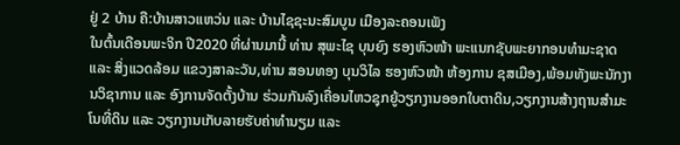ຢູ່ 2 ບ້ານ ຄື:ບ້ານສາວແຫວ່ນ ແລະ ບ້ານໄຊຊະນະສົມບູນ ເມືອງລະຄອນເພັງ
ໃນຕົ້ນເດືອນພະຈິກ ປີ2020 ທີ່ຜ່ານມານີ້ ທ່ານ ສຸພະໄຊ ບຸນຍົງ ຮອງຫົວໜ້າ ພະແນກຊັບພະຍາກອນທຳມະຊາດ ແລະ ສິ່ງແວດລ້ອມ ແຂວງສາລະວັນ,ທ່ານ ສອນທອງ ບຸນວິໄລ ຮອງຫົວໜ້າ ຫ້ອງການ ຊສເມືອງ,ພ້ອມທັງພະນັກງານວິຊາການ ແລະ ອົງການຈັດຕັ້ງບ້ານ ຮ່ວມກັນລົງເຄື່ອນໄຫວຊຸກຍູ້ວຽກງານອອກໃບຕາດິນ,ວຽກງານສ້າງຖານສຳມະໂນທີ່ດິນ ແລະ ວຽກງານເກັບລາຍຮັບຄ່າທຳນຽມ ແລະ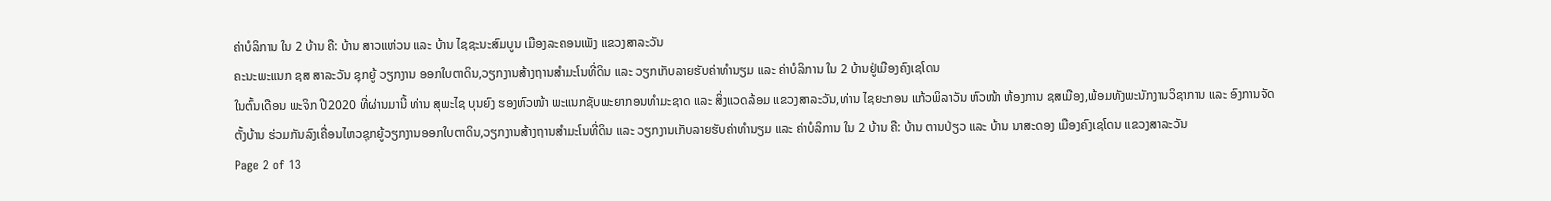ຄ່າບໍລິການ ໃນ 2 ບ້ານ ຄື: ບ້ານ ສາວແຫ່ວນ ແລະ ບ້ານ ໄຊຊະນະສົມບູນ ເມືອງລະຄອນເພັງ ແຂວງສາລະວັນ
ຄະນະພະແນກ ຊສ ສາລະວັນ ຊຸກຍູ້ ວຽກງານ ອອກໃບຕາດິນ,ວຽກງານສ້າງຖານສຳມະໂນທີ່ດິນ ແລະ ວຽກເກັບລາຍຮັບຄ່າທຳນຽມ ແລະ ຄ່າບໍລິການ ໃນ 2 ບ້ານຢູ່ເມືອງຄົງເຊໂດນ
ໃນຕົ້ນເດືອນ ພະຈິກ ປີ2020 ທີ່ຜ່ານມານີ້ ທ່ານ ສຸພະໄຊ ບຸນຍົງ ຮອງຫົວໜ້າ ພະແນກຊັບພະຍາກອນທຳມະຊາດ ແລະ ສິ່ງແວດລ້ອມ ແຂວງສາລະວັນ,ທ່ານ ໄຊຍະກອນ ແກ້ວພິລາວັນ ຫົວໜ້າ ຫ້ອງການ ຊສເມືອງ,ພ້ອມທັງພະນັກງານວິຊາການ ແລະ ອົງການຈັດຕັ້ງບ້ານ ຮ່ວມກັນລົງເຄື່ອນໄຫວຊຸກຍູ້ວຽກງານອອກໃບຕາດິນ,ວຽກງານສ້າງຖານສຳມະໂນທີ່ດິນ ແລະ ວຽກງານເກັບລາຍຮັບຄ່າທຳນຽມ ແລະ ຄ່າບໍລິການ ໃນ 2 ບ້ານ ຄື: ບ້ານ ຕານປ່ຽວ ແລະ ບ້ານ ນາສະດອງ ເມືອງຄົງເຊໂດນ ແຂວງສາລະວັນ
Page 2 of 13